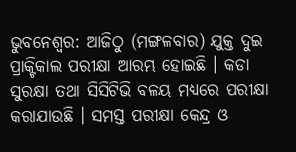ଭୁବନେଶ୍ବର: ଆଜିଠୁ (ମଙ୍ଗଳବାର) ଯୁକ୍ତ ଦୁଇ ପ୍ରାକ୍ଟିକାଲ ପରୀକ୍ଷା ଆରମ୍ଭ ହୋଇଛି । କଡା ସୁରକ୍ଷା ତଥା ସିସିଟିଭି ବଳୟ ମଧ୍ୟରେ ପରୀକ୍ଷା କରାଯାଉଛି । ସମସ୍ତ ପରୀକ୍ଷା କେନ୍ଦ୍ର ଓ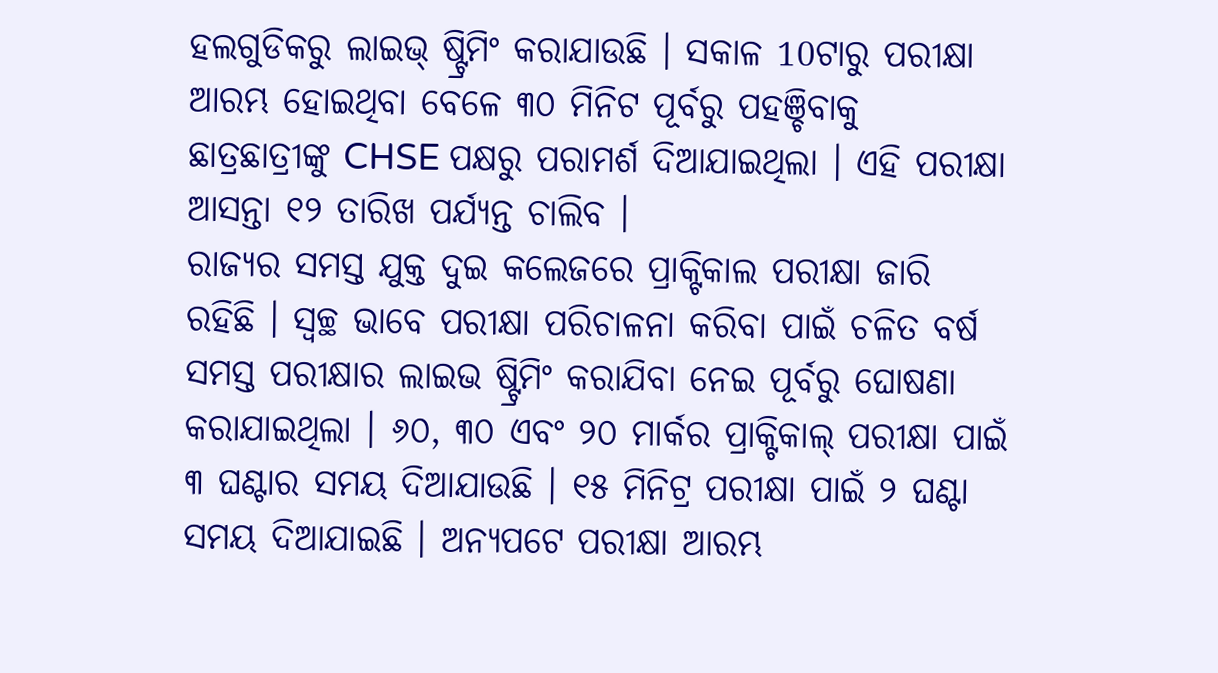ହଲଗୁଡିକରୁ ଲାଇଭ୍ ଷ୍ଟ୍ରିମିଂ କରାଯାଉଛି । ସକାଳ 10ଟାରୁ ପରୀକ୍ଷା ଆରମ୍ଭ ହୋଇଥିବା ବେଳେ ୩୦ ମିନିଟ ପୂର୍ବରୁ ପହଞ୍ଚିବାକୁ ଛାତ୍ରଛାତ୍ରୀଙ୍କୁ CHSE ପକ୍ଷରୁ ପରାମର୍ଶ ଦିଆଯାଇଥିଲା । ଏହି ପରୀକ୍ଷା ଆସନ୍ତା ୧୨ ତାରିଖ ପର୍ଯ୍ୟନ୍ତ ଚାଲିବ ।
ରାଜ୍ୟର ସମସ୍ତ ଯୁକ୍ତ ଦୁଇ କଲେଜରେ ପ୍ରାକ୍ଟିକାଲ ପରୀକ୍ଷା ଜାରି ରହିଛି । ସ୍ବଚ୍ଛ ଭାବେ ପରୀକ୍ଷା ପରିଚାଳନା କରିବା ପାଇଁ ଚଳିତ ବର୍ଷ ସମସ୍ତ ପରୀକ୍ଷାର ଲାଇଭ ଷ୍ଟ୍ରିମିଂ କରାଯିବା ନେଇ ପୂର୍ବରୁ ଘୋଷଣା କରାଯାଇଥିଲା । ୬୦, ୩୦ ଏବଂ ୨୦ ମାର୍କର ପ୍ରାକ୍ଟିକାଲ୍ ପରୀକ୍ଷା ପାଇଁ ୩ ଘଣ୍ଟାର ସମୟ ଦିଆଯାଉଛି । ୧୫ ମିନିଟ୍ର ପରୀକ୍ଷା ପାଇଁ ୨ ଘଣ୍ଟା ସମୟ ଦିଆଯାଇଛି । ଅନ୍ୟପଟେ ପରୀକ୍ଷା ଆରମ୍ଭ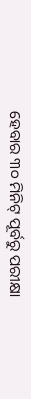ହେବାର ୩୦ ମିନିଟ୍ ପୂର୍ବରୁ ପରୀକ୍ଷା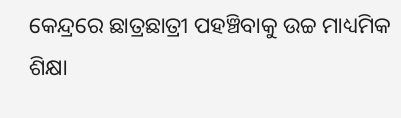କେନ୍ଦ୍ରରେ ଛାତ୍ରଛାତ୍ରୀ ପହଞ୍ଚିବାକୁ ଉଚ୍ଚ ମାଧ୍ୟମିକ ଶିକ୍ଷା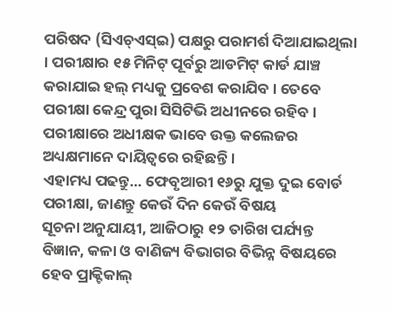ପରିଷଦ (ସିଏଚ୍ଏସ୍ଇ) ପକ୍ଷରୁ ପରାମର୍ଶ ଦିଆଯାଇଥିଲା । ପରୀକ୍ଷାର ୧୫ ମିନିଟ୍ ପୂର୍ବରୁ ଆଡମିଟ୍ କାର୍ଡ ଯାଞ୍ଚ କରାଯାଇ ହଲ୍ ମଧ୍ୟକୁ ପ୍ରବେଶ କରାଯିବ । ତେବେ ପରୀକ୍ଷା କେନ୍ଦ୍ର ପୁରା ସିସିଟିଭି ଅଧୀନରେ ରହିବ । ପରୀକ୍ଷାରେ ଅଧୀକ୍ଷକ ଭାବେ ଉକ୍ତ କଲେଜର ଅଧ୍ୟକ୍ଷମାନେ ଦାୟିତ୍ୱରେ ରହିଛନ୍ତି ।
ଏହାମଧ୍ୟ ପଢନ୍ତୁ... ଫେବୃଆରୀ ୧୬ରୁ ଯୁକ୍ତ ଦୁଇ ବୋର୍ଡ ପରୀକ୍ଷା, ଜାଣନ୍ତୁ କେଉଁ ଦିନ କେଉଁ ବିଷୟ
ସୂଚନା ଅନୁଯାୟୀ, ଆଜିଠାରୁ ୧୨ ତାରିଖ ପର୍ଯ୍ୟନ୍ତ ବିଜ୍ଞାନ, କଳା ଓ ବାଣିଜ୍ୟ ବିଭାଗର ବିଭିନ୍ନ ବିଷୟରେ ହେବ ପ୍ରାକ୍ଟିକାଲ୍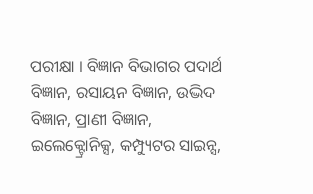ପରୀକ୍ଷା । ବିଜ୍ଞାନ ବିଭାଗର ପଦାର୍ଥ ବିଜ୍ଞାନ, ରସାୟନ ବିଜ୍ଞାନ, ଉଦ୍ଭିଦ ବିଜ୍ଞାନ, ପ୍ରାଣୀ ବିଜ୍ଞାନ, ଇଲେକ୍ଟ୍ରୋନିକ୍ସ, କମ୍ପ୍ୟୁଟର ସାଇନ୍ସ,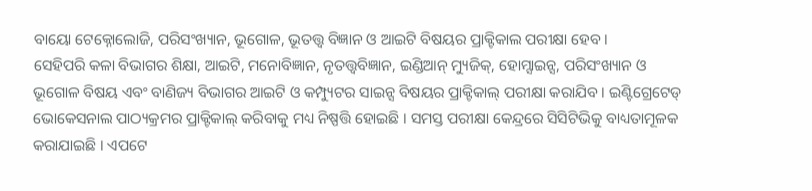ବାୟୋ ଟେକ୍ନୋଲୋଜି, ପରିସଂଖ୍ୟାନ, ଭୂଗୋଳ, ଭୂତତ୍ତ୍ବ ବିଜ୍ଞାନ ଓ ଆଇଟି ବିଷୟର ପ୍ରାକ୍ଟିକାଲ ପରୀକ୍ଷା ହେବ ।
ସେହିପରି କଳା ବିଭାଗର ଶିକ୍ଷା, ଆଇଟି, ମନୋବିଜ୍ଞାନ, ନୃତତ୍ତ୍ବବିଜ୍ଞାନ, ଇଣ୍ଡିଆନ୍ ମ୍ୟୁଜିକ୍, ହୋମ୍ସାଇନ୍ସ, ପରିସଂଖ୍ୟାନ ଓ ଭୂଗୋଳ ବିଷୟ ଏବଂ ବାଣିଜ୍ୟ ବିଭାଗର ଆଇଟି ଓ କମ୍ପ୍ୟୁଟର ସାଇନ୍ସ ବିଷୟର ପ୍ରାକ୍ଟିକାଲ୍ ପରୀକ୍ଷା କରାଯିବ । ଇଣ୍ଟିଗ୍ରେଟେଡ୍ ଭୋକେସନାଲ ପାଠ୍ୟକ୍ରମର ପ୍ରାକ୍ଟିକାଲ୍ କରିବାକୁ ମଧ୍ୟ ନିଷ୍ପତ୍ତି ହୋଇଛି । ସମସ୍ତ ପରୀକ୍ଷା କେନ୍ଦ୍ରରେ ସିସିଟିଭିକୁ ବାଧ୍ୟତାମୂଳକ କରାଯାଇଛି । ଏପଟେ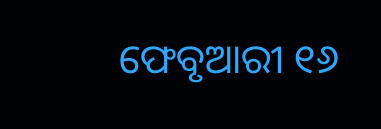ଫେବୃଆରୀ ୧୬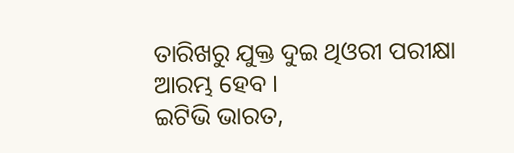ତାରିଖରୁ ଯୁକ୍ତ ଦୁଇ ଥିଓରୀ ପରୀକ୍ଷା ଆରମ୍ଭ ହେବ ।
ଇଟିଭି ଭାରତ,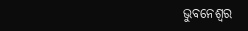ଭୁବନେଶ୍ବର